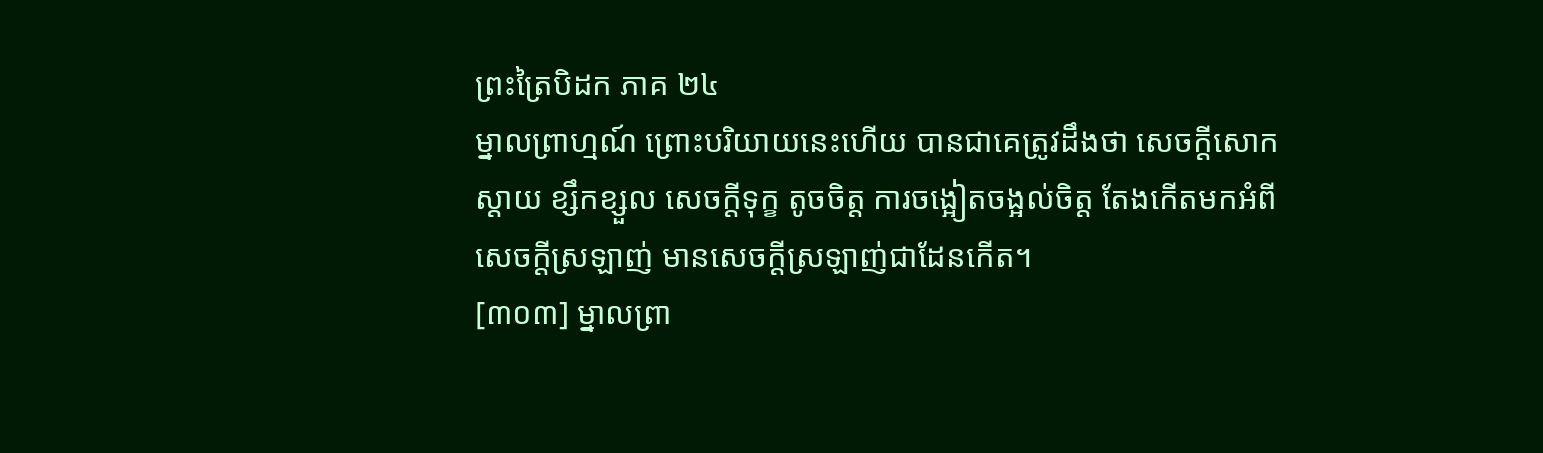ព្រះត្រៃបិដក ភាគ ២៤
ម្នាលព្រាហ្មណ៍ ព្រោះបរិយាយនេះហើយ បានជាគេត្រូវដឹងថា សេចក្តីសោកស្តាយ ខ្សឹកខ្សួល សេចក្តីទុក្ខ តូចចិត្ត ការចង្អៀតចង្អល់ចិត្ត តែងកើតមកអំពីសេចក្តីស្រឡាញ់ មានសេចក្តីស្រឡាញ់ជាដែនកើត។
[៣០៣] ម្នាលព្រា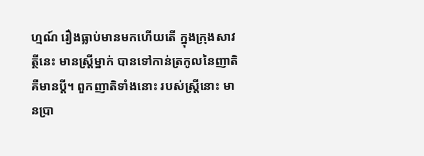ហ្មណ៍ រឿងធ្លាប់មានមកហើយតើ ក្នុងក្រុងសាវត្ថីនេះ មានស្ត្រីម្នាក់ បានទៅកាន់ត្រកូលនៃញាតិ គឺមានប្តី។ ពួកញាតិទាំងនោះ របស់ស្ត្រីនោះ មានប្រា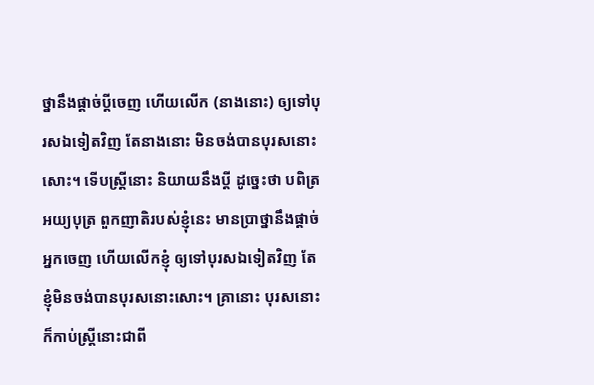ថ្នានឹងផ្តាច់ប្តីចេញ ហើយលើក (នាងនោះ) ឲ្យទៅបុរសឯទៀតវិញ តែនាងនោះ មិនចង់បានបុរសនោះសោះ។ ទើបស្ត្រីនោះ និយាយនឹងប្តី ដូច្នេះថា បពិត្រអយ្យបុត្រ ពួកញាតិរបស់ខ្ញុំនេះ មានប្រាថ្នានឹងផ្តាច់អ្នកចេញ ហើយលើកខ្ញុំ ឲ្យទៅបុរសឯទៀតវិញ តែខ្ញុំមិនចង់បានបុរសនោះសោះ។ គ្រានោះ បុរសនោះ ក៏កាប់ស្ត្រីនោះជាពី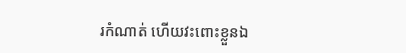រកំណាត់ ហើយវះពោះខ្លួនឯ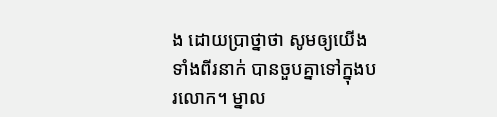ង ដោយប្រាថ្នាថា សូមឲ្យយើងទាំងពីរនាក់ បានចួបគ្នាទៅក្នុងបរលោក។ ម្នាល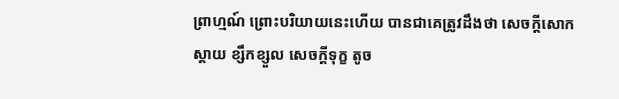ព្រាហ្មណ៍ ព្រោះបរិយាយនេះហើយ បានជាគេត្រូវដឹងថា សេចក្តីសោកស្តាយ ខ្សឹកខ្សួល សេចក្តីទុក្ខ តូច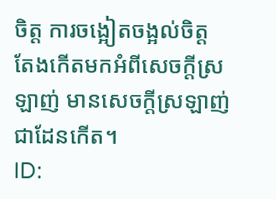ចិត្ត ការចង្អៀតចង្អល់ចិត្ត តែងកើតមកអំពីសេចក្តីស្រឡាញ់ មានសេចក្តីស្រឡាញ់ជាដែនកើត។
ID: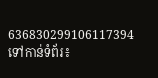636830299106117394
ទៅកាន់ទំព័រ៖